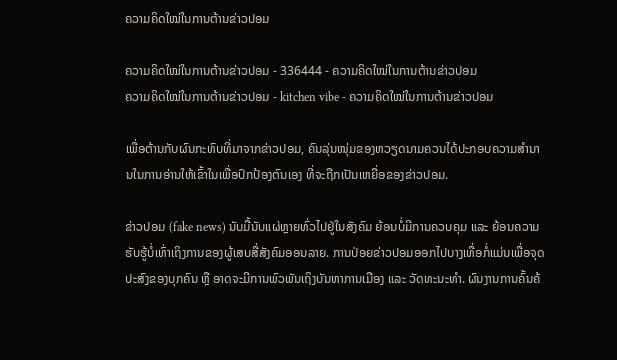ຄວາມຄິດໃໝ່ໃນການຕ້ານຂ່າວປອມ

ຄວາມຄິດໃໝ່ໃນການຕ້ານຂ່າວປອມ - 336444 - ຄວາມຄິດໃໝ່ໃນການຕ້ານຂ່າວປອມ
ຄວາມຄິດໃໝ່ໃນການຕ້ານຂ່າວປອມ - kitchen vibe - ຄວາມຄິດໃໝ່ໃນການຕ້ານຂ່າວປອມ

ເພື່ອຕ້ານກັບຜົນກະທົບທີ່ມາຈາກຂ່າວປອມ, ຄົນລຸ່ນໜຸ່ມຂອງຫວຽດນາມຄວນໄດ້ປະກອບຄວາມສຳນານໃນການອ່ານໃຫ້ເຂົ້າໃນເພື່ອປົກປ້ອງຕົນເອງ ທີ່ຈະຖືກເປັນເຫຍື່ອຂອງຂ່າວປອມ.

ຂ່າວປອມ (fake news) ນັບມື້ນັບແຜ່ຫຼາຍທົ່ວໄປຢູ່ໃນສັງຄົມ ຍ້ອນບໍ່ມີການຄວບຄຸມ ແລະ ຍ້ອນຄວາມຮັບຮູ້ບໍ່ເທົ່າເຖິງການຂອງຜູ້ເສບສື່ສັງຄົມອອນລາຍ. ການປ່ອຍຂ່າວປອມອອກໄປບາງເທື່ອກໍ່ແມ່ນເພື່ອຈຸດປະສົງຂອງບຸກຄົນ ຫຼື ອາດຈະມີການພົວພັນເຖິງບັນຫາການເມືອງ ແລະ ວັດທະນະທຳ. ຜົນງານການຄົ້ນຄ້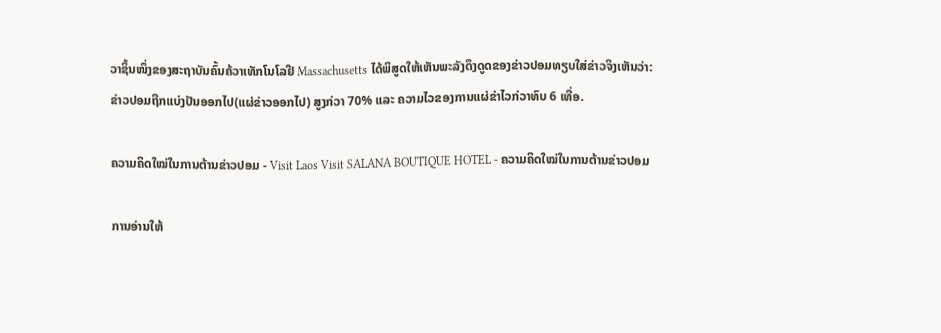ວາຊິ້ນໜຶ່ງຂອງສະຖາບັນຄົ້ນຄ້ວາເທັກໂນໂລຢີ Massachusetts ໄດ້ພິສູດໃຫ້ເຫັນພະລັງດຶງດູດຂອງຂ່າວປອມທຽບໃສ່ຂ່າວຈິງເຫັນວ່າ: ຂ່າວປອມຖືກແບ່ງປັນອອກໄປ(ແຜ່ຂ່າວອອກໄປ) ສູງກ່ວາ 70% ແລະ ຄວາມໄວຂອງການແຜ່ຂ່າໄວກ່ວາທົບ 6 ເທື່ອ.

ຄວາມຄິດໃໝ່ໃນການຕ້ານຂ່າວປອມ - Visit Laos Visit SALANA BOUTIQUE HOTEL - ຄວາມຄິດໃໝ່ໃນການຕ້ານຂ່າວປອມ

ການອ່ານໃຫ້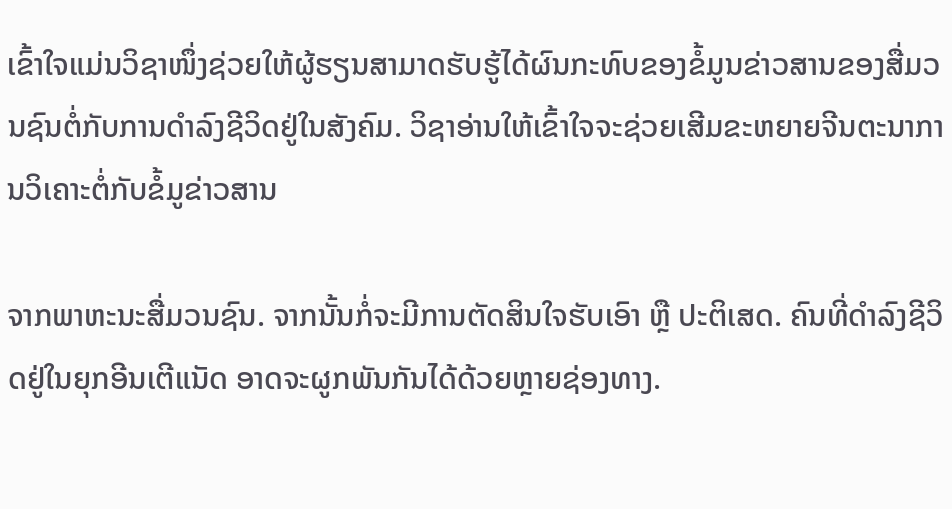ເຂົ້າໃຈແມ່ນວິຊາໜຶ່ງຊ່ວຍໃຫ້ຜູ້ຮຽນສາມາດຮັບຮູ້ໄດ້ຜົນກະທົບຂອງຂໍ້ມູນຂ່າວສານຂອງສື່ມວນຊົນຕໍ່ກັບການດຳລົງຊີວິດຢູ່ໃນສັງຄົມ. ວິຊາອ່ານໃຫ້ເຂົ້າໃຈຈະຊ່ວຍເສີມຂະຫຍາຍຈີນຕະນາການວິເຄາະຕໍ່ກັບຂໍ້ມູຂ່າວສານ

ຈາກພາຫະນະສື່ມວນຊົນ. ຈາກນັ້ນກໍ່ຈະມີການຕັດສິນໃຈຮັບເອົາ ຫຼື ປະຕິເສດ. ຄົນທີ່ດຳລົງຊີວິດຢູ່ໃນຍຸກອີນເຕີແນັດ ອາດຈະຜູກພັນກັນໄດ້ດ້ວຍຫຼາຍຊ່ອງທາງ.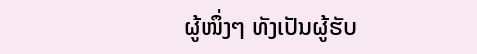ຜູ້ໜຶ່ງໆ ທັງເປັນຜູ້ຮັບ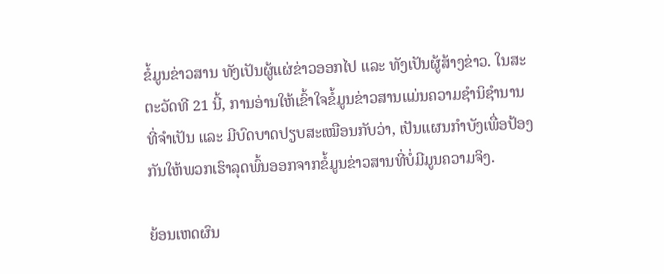ຂໍ້ມູນຂ່າວສານ ທັງເປັນຜູ້ແຜ່ຂ່າວອອກໄປ ແລະ ທັງເປັນຜູ້ສ້າງຂ່າວ. ໃນສະຕະວັດທີ 21 ນີ້, ການອ່ານໃຫ້ເຂົ້າໃຈຂໍ້ມູນຂ່າວສານແມ່ນຄວາມຊຳນິຊຳນານທີ່ຈຳເປັນ ແລະ ມີບົດບາດປຽບສະເໝືອນກັບວ່າ, ເປັນແຜນກຳບັງເພື່ອປ້ອງກັນໃຫ້ພວກເຮົາລຸດພົ້ນອອກຈາກຂໍ້ມູນຂ່າວສານທີ່ບໍ່ມີມູນຄວາມຈິງ.

ຍ້ອນເຫດຜົນ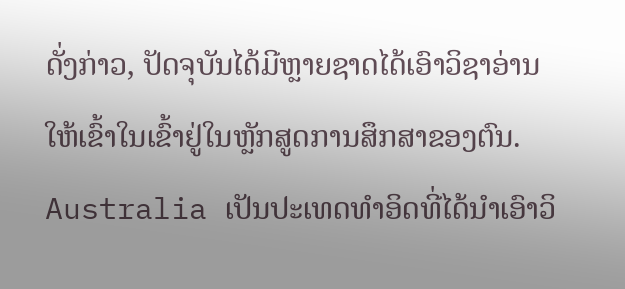ດັ່ງກ່າວ, ປັດຈຸບັນໄດ້ມີຫຼາຍຊາດໄດ້ເອົາວິຊາອ່ານໃຫ້ເຂົ້າໃນເຂົ້າຢູ່ໃນຫຼັກສູດການສຶກສາຂອງຕົນ. Australia ເປັນປະເທດທຳອິດທີ່ໄດ້ນຳເອົາວິ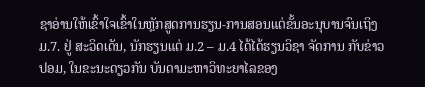ຊາອ່ານໃຫ້ເຂົ້າໃຈເຂົ້າໃນຫຼັກສູດການຮຽນ-ການສອນແຕ່ຂັ້ນອະນຸບານຈົນເຖິງ ມ.7. ຢູ່ ສະວິດເດັນ, ນັກຮຽນແຕ່ ມ.2 – ມ.4 ໄດ້ໄດ້ຮຽນວິຊາ ຈັດການ ກັບຂ່າວປອມ, ໃນຂະນະດຽວກັນ ບັນດາມະຫາວິທະຍາໄລຂອງ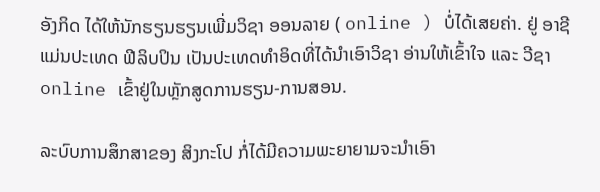ອັງກິດ ໄດ້ໃຫ້ນັກຮຽນຮຽນເພີ່ມວິຊາ ອອນລາຍ ( online ) ບໍ່ໄດ້ເສຍຄ່າ. ຢູ່ ອາຊີ ແມ່ນປະເທດ ຟີລິບປິນ ເປັນປະເທດທຳອິດທີ່ໄດ້ນຳເອົາວິຊາ ອ່ານໃຫ້ເຂົ້າໃຈ ແລະ ວີຊາ online ເຂົ້າຢູ່ໃນຫຼັກສູດການຮຽນ-ການສອນ.

ລະບົບການສຶກສາຂອງ ສິງກະໂປ ກໍ່ໄດ້ມີຄວາມພະຍາຍາມຈະນຳເອົາ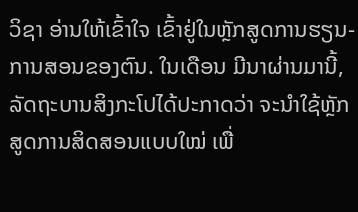ວິຊາ ອ່ານໃຫ້ເຂົ້າໃຈ ເຂົ້າຢູ່ໃນຫຼັກສູດການຮຽນ-ການສອນຂອງຕົນ. ໃນເດືອນ ມີນາຜ່ານມານີ້, ລັດຖະບານສິງກະໂປໄດ້ປະກາດວ່າ ຈະນຳໃຊ້ຫຼັກສູດການສິດສອນແບບໃໝ່ ເພື່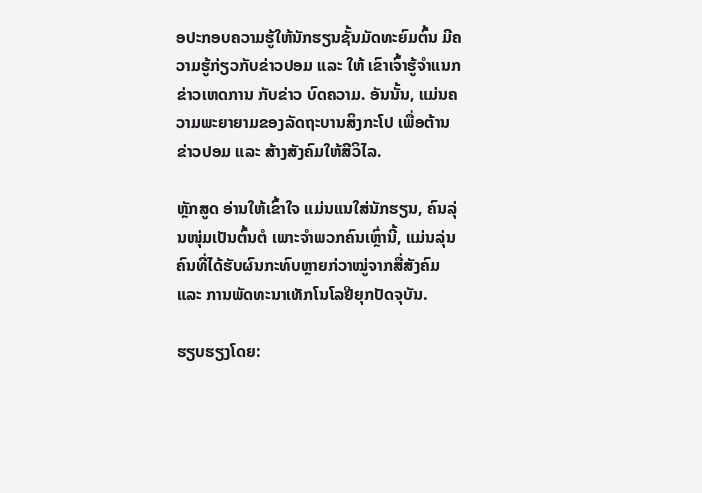ອປະກອບຄວາມຮູ້ໃຫ້ນັກຮຽນຊັ້ນມັດທະຍົມຕົ້ນ ມີຄວາມຮູ້ກ່ຽວກັບຂ່າວປອມ ແລະ ໃຫ້ ເຂົາເຈົ້າຮູ້ຈຳແນກຂ່າວເຫດການ ກັບຂ່າວ ບົດຄວາມ. ອັນນັ້ນ, ແມ່ນຄວາມພະຍາຍາມຂອງລັດຖະບານສິງກະໂປ ເພື່ອຕ້ານຂ່າວປອມ ແລະ ສ້າງສັງຄົມໃຫ້ສີວິໄລ.

ຫຼັກສູດ ອ່ານໃຫ້ເຂົ້າໃຈ ແມ່ນແນໃສ່ນັກຮຽນ, ຄົນລຸ່ນໜຸ່ມເປັນຕົ້ນຕໍ ເພາະຈຳພວກຄົນເຫຼົ່ານີ້, ແມ່ນລຸ່ນຄົນທີ່ໄດ້ຮັບຜົນກະທົບຫຼາຍກ່ວາໝູ່ຈາກສື່ສັງຄົມ ແລະ ການພັດທະນາເທັກໂນໂລຢີຍຸກປັດຈຸບັນ.

ຮຽບຮຽງໂດຍ: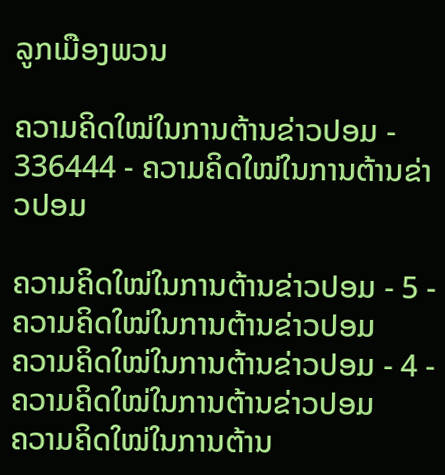ລູກເມືອງພວນ

ຄວາມຄິດໃໝ່ໃນການຕ້ານຂ່າວປອມ - 336444 - ຄວາມຄິດໃໝ່ໃນການຕ້ານຂ່າວປອມ

ຄວາມຄິດໃໝ່ໃນການຕ້ານຂ່າວປອມ - 5 - ຄວາມຄິດໃໝ່ໃນການຕ້ານຂ່າວປອມ
ຄວາມຄິດໃໝ່ໃນການຕ້ານຂ່າວປອມ - 4 - ຄວາມຄິດໃໝ່ໃນການຕ້ານຂ່າວປອມ
ຄວາມຄິດໃໝ່ໃນການຕ້ານ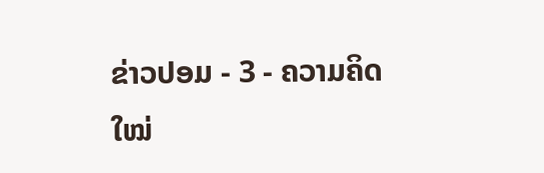ຂ່າວປອມ - 3 - ຄວາມຄິດໃໝ່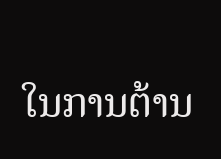ໃນການຕ້ານ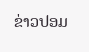ຂ່າວປອມ